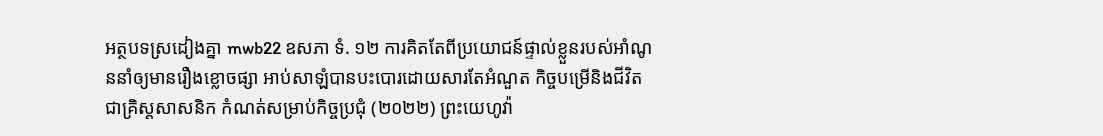អត្ថបទស្រដៀងគ្នា mwb22 ឧសភា ទំ. ១២ ការគិតតែពីប្រយោជន៍ផ្ទាល់ខ្លួនរបស់អាំណូននាំឲ្យមានរឿងខ្លោចផ្សា អាប់សាឡំបានបះបោរដោយសារតែអំណួត កិច្ចបម្រើនិងជីវិតជាគ្រិស្តសាសនិក កំណត់សម្រាប់កិច្ចប្រជុំ (២០២២) ព្រះយេហូវ៉ា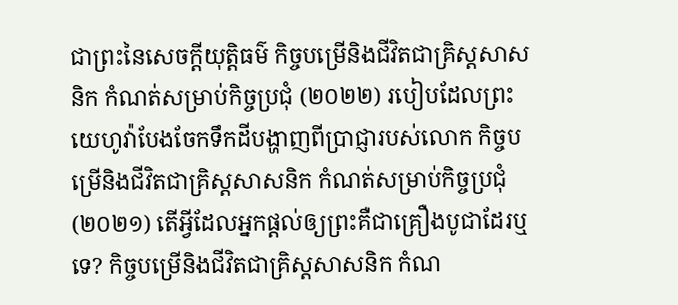ជាព្រះនៃសេចក្ដីយុត្តិធម៌ កិច្ចបម្រើនិងជីវិតជាគ្រិស្តសាសនិក កំណត់សម្រាប់កិច្ចប្រជុំ (២០២២) របៀបដែលព្រះយេហូវ៉ាបែងចែកទឹកដីបង្ហាញពីប្រាជ្ញារបស់លោក កិច្ចបម្រើនិងជីវិតជាគ្រិស្តសាសនិក កំណត់សម្រាប់កិច្ចប្រជុំ (២០២១) តើអ្វីដែលអ្នកផ្ដល់ឲ្យព្រះគឺជាគ្រឿងបូជាដែរឬទេ? កិច្ចបម្រើនិងជីវិតជាគ្រិស្តសាសនិក កំណ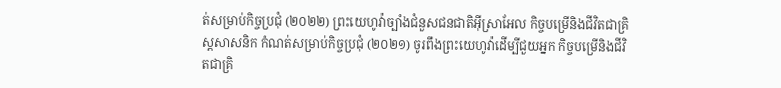ត់សម្រាប់កិច្ចប្រជុំ (២០២២) ព្រះយេហូវ៉ាច្បាំងជំនួសជនជាតិអ៊ីស្រាអែល កិច្ចបម្រើនិងជីវិតជាគ្រិស្តសាសនិក កំណត់សម្រាប់កិច្ចប្រជុំ (២០២១) ចូរពឹងព្រះយេហូវ៉ាដើម្បីជួយអ្នក កិច្ចបម្រើនិងជីវិតជាគ្រិ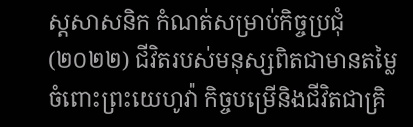ស្តសាសនិក កំណត់សម្រាប់កិច្ចប្រជុំ (២០២២) ជីវិតរបស់មនុស្សពិតជាមានតម្លៃចំពោះព្រះយេហូវ៉ា កិច្ចបម្រើនិងជីវិតជាគ្រិ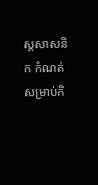ស្តសាសនិក កំណត់សម្រាប់កិ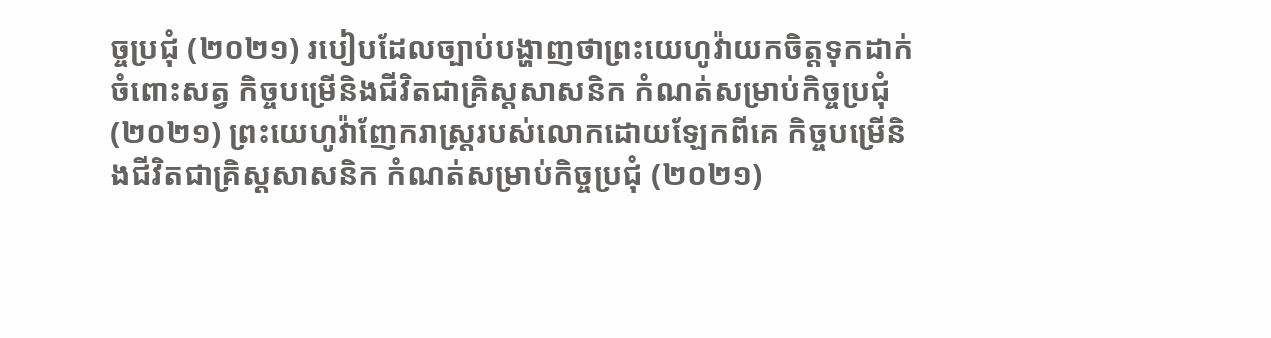ច្ចប្រជុំ (២០២១) របៀបដែលច្បាប់បង្ហាញថាព្រះយេហូវ៉ាយកចិត្តទុកដាក់ចំពោះសត្វ កិច្ចបម្រើនិងជីវិតជាគ្រិស្តសាសនិក កំណត់សម្រាប់កិច្ចប្រជុំ (២០២១) ព្រះយេហូវ៉ាញែករាស្ត្ររបស់លោកដោយឡែកពីគេ កិច្ចបម្រើនិងជីវិតជាគ្រិស្តសាសនិក កំណត់សម្រាប់កិច្ចប្រជុំ (២០២១)